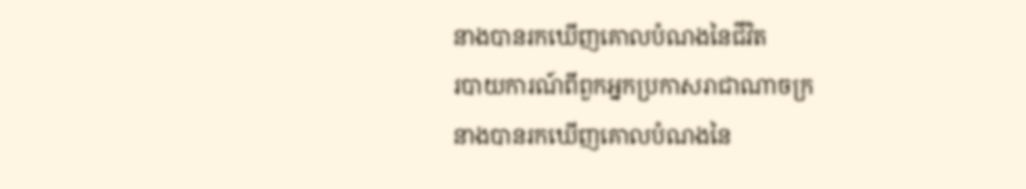នាងបានរកឃើញគោលបំណងនៃជីវិត
របាយការណ៍ពីពួកអ្នកប្រកាសរាជាណាចក្រ
នាងបានរកឃើញគោលបំណងនៃ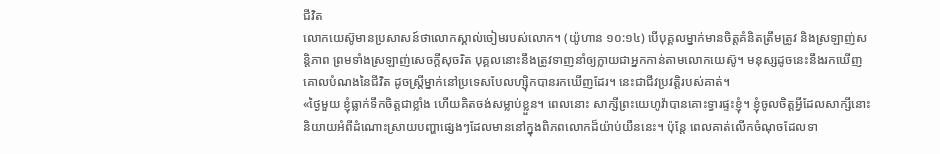ជីវិត
លោកយេស៊ូមានប្រសាសន៍ថាលោកស្គាល់ចៀមរបស់លោក។ (យ៉ូហាន ១០:១៤) បើបុគ្គលម្នាក់មានចិត្តគំនិតត្រឹមត្រូវ និងស្រឡាញ់សន្តិភាព ព្រមទាំងស្រឡាញ់សេចក្ដីសុចរិត បុគ្គលនោះនឹងត្រូវទាញនាំឲ្យក្លាយជាអ្នកកាន់តាមលោកយេស៊ូ។ មនុស្សដូចនេះនឹងរកឃើញគោលបំណងនៃជីវិត ដូចស្ត្រីម្នាក់នៅប្រទេសបែលហ្ស៊ិកបានរកឃើញដែរ។ នេះជាជីវប្រវត្តិរបស់គាត់។
«ថ្ងៃមួយ ខ្ញុំធ្លាក់ទឹកចិត្តជាខ្លាំង ហើយគិតចង់សម្លាប់ខ្លួន។ ពេលនោះ សាក្សីព្រះយេហូវ៉ាបានគោះទ្វារផ្ទះខ្ញុំ។ ខ្ញុំចូលចិត្តអ្វីដែលសាក្សីនោះនិយាយអំពីដំណោះស្រាយបញ្ហាផ្សេងៗដែលមាននៅក្នុងពិភពលោកដ៏យ៉ាប់យឺននេះ។ ប៉ុន្តែ ពេលគាត់លើកចំណុចដែលទា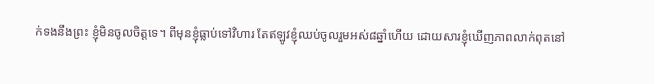ក់ទងនឹងព្រះ ខ្ញុំមិនចូលចិត្តទេ។ ពីមុនខ្ញុំធ្លាប់ទៅវិហារ តែឥឡូវខ្ញុំឈប់ចូលរួមអស់៨ឆ្នាំហើយ ដោយសារខ្ញុំឃើញភាពលាក់ពុតនៅ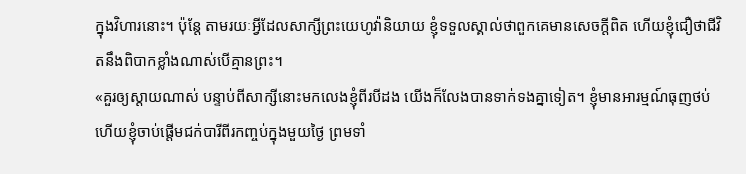ក្នុងវិហារនោះ។ ប៉ុន្តែ តាមរយៈអ្វីដែលសាក្សីព្រះយេហូវ៉ានិយាយ ខ្ញុំទទួលស្គាល់ថាពួកគេមានសេចក្ដីពិត ហើយខ្ញុំជឿថាជីវិតនឹងពិបាកខ្លាំងណាស់បើគ្មានព្រះ។
«គួរឲ្យស្ដាយណាស់ បន្ទាប់ពីសាក្សីនោះមកលេងខ្ញុំពីរបីដង យើងក៏លែងបានទាក់ទងគ្នាទៀត។ ខ្ញុំមានអារម្មណ៍ធុញថប់ ហើយខ្ញុំចាប់ផ្ដើមជក់បារីពីរកញ្ចប់ក្នុងមួយថ្ងៃ ព្រមទាំ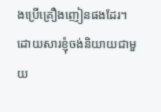ងប្រើគ្រឿងញៀនផងដែរ។ ដោយសារខ្ញុំចង់និយាយជាមួយ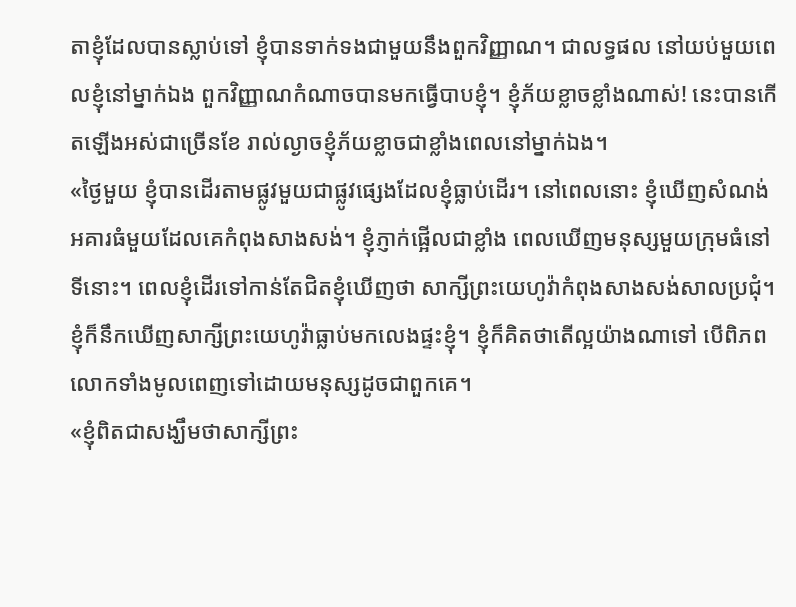តាខ្ញុំដែលបានស្លាប់ទៅ ខ្ញុំបានទាក់ទងជាមួយនឹងពួកវិញ្ញាណ។ ជាលទ្ធផល នៅយប់មួយពេលខ្ញុំនៅម្នាក់ឯង ពួកវិញ្ញាណកំណាចបានមកធ្វើបាបខ្ញុំ។ ខ្ញុំភ័យខ្លាចខ្លាំងណាស់! នេះបានកើតឡើងអស់ជាច្រើនខែ រាល់ល្ងាចខ្ញុំភ័យខ្លាចជាខ្លាំងពេលនៅម្នាក់ឯង។
«ថ្ងៃមួយ ខ្ញុំបានដើរតាមផ្លូវមួយជាផ្លូវផ្សេងដែលខ្ញុំធ្លាប់ដើរ។ នៅពេលនោះ ខ្ញុំឃើញសំណង់អគារធំមួយដែលគេកំពុងសាងសង់។ ខ្ញុំភ្ញាក់ផ្អើលជាខ្លាំង ពេលឃើញមនុស្សមួយក្រុមធំនៅទីនោះ។ ពេលខ្ញុំដើរទៅកាន់តែជិតខ្ញុំឃើញថា សាក្សីព្រះយេហូវ៉ាកំពុងសាងសង់សាលប្រជុំ។ ខ្ញុំក៏នឹកឃើញសាក្សីព្រះយេហូវ៉ាធ្លាប់មកលេងផ្ទះខ្ញុំ។ ខ្ញុំក៏គិតថាតើល្អយ៉ាងណាទៅ បើពិភពលោកទាំងមូលពេញទៅដោយមនុស្សដូចជាពួកគេ។
«ខ្ញុំពិតជាសង្ឃឹមថាសាក្សីព្រះ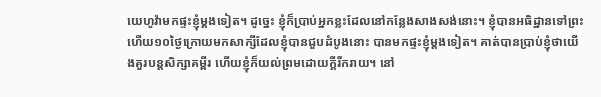យេហូវ៉ាមកផ្ទះខ្ញុំម្ដងទៀត។ ដូច្នេះ ខ្ញុំក៏ប្រាប់អ្នកខ្លះដែលនៅកន្លែងសាងសង់នោះ។ ខ្ញុំបានអធិដ្ឋានទៅព្រះ ហើយ១០ថ្ងៃក្រោយមកសាក្សីដែលខ្ញុំបានជួបដំបូងនោះ បានមកផ្ទះខ្ញុំម្ដងទៀត។ គាត់បានប្រាប់ខ្ញុំថាយើងគួរបន្តសិក្សាគម្ពីរ ហើយខ្ញុំក៏យល់ព្រមដោយក្ដីរីករាយ។ នៅ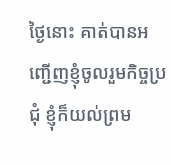ថ្ងៃនោះ គាត់បានអញ្ជើញខ្ញុំចូលរួមកិច្ចប្រជុំ ខ្ញុំក៏យល់ព្រម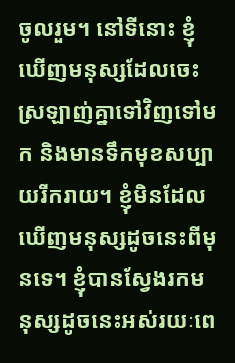ចូលរួម។ នៅទីនោះ ខ្ញុំឃើញមនុស្សដែលចេះស្រឡាញ់គ្នាទៅវិញទៅមក និងមានទឹកមុខសប្បាយរីករាយ។ ខ្ញុំមិនដែលឃើញមនុស្សដូចនេះពីមុនទេ។ ខ្ញុំបានស្វែងរកមនុស្សដូចនេះអស់រយៈពេ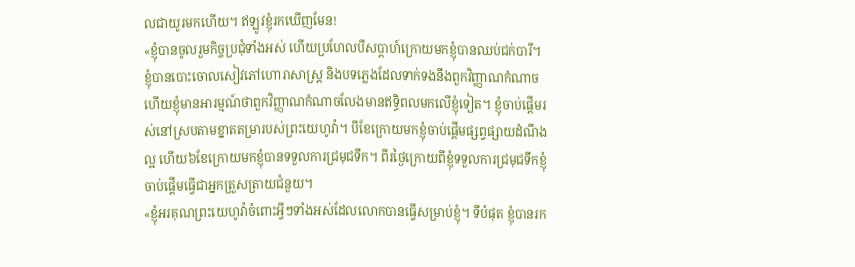លជាយូរមកហើយ។ ឥឡូវខ្ញុំរកឃើញមែន!
«ខ្ញុំបានចូលរួមកិច្ចប្រជុំទាំងអស់ ហើយប្រហែលបីសប្ដាហ៍ក្រោយមកខ្ញុំបានឈប់ជក់បារី។ ខ្ញុំបានបោះចោលសៀវភៅហោរាសាស្ត្រ និងបទភ្លេងដែលទាក់ទងនឹងពួកវិញ្ញាណកំណាច ហើយខ្ញុំមានអារម្មណ៍ថាពួកវិញ្ញាណកំណាចលែងមានឥទ្ធិពលមកលើខ្ញុំទៀត។ ខ្ញុំចាប់ផ្ដើមរស់នៅស្របតាមខ្នាតតម្រារបស់ព្រះយេហូវ៉ា។ បីខែក្រោយមកខ្ញុំចាប់ផ្ដើមផ្សព្វផ្សាយដំណឹងល្អ ហើយ៦ខែក្រោយមកខ្ញុំបានទទួលការជ្រមុជទឹក។ ពីរថ្ងៃក្រោយពីខ្ញុំទទួលការជ្រមុជទឹកខ្ញុំចាប់ផ្ដើមធ្វើជាអ្នកត្រួសត្រាយជំនួយ។
«ខ្ញុំអរគុណព្រះយេហូវ៉ាចំពោះអ្វីៗទាំងអស់ដែលលោកបានធ្វើសម្រាប់ខ្ញុំ។ ទីបំផុត ខ្ញុំបានរក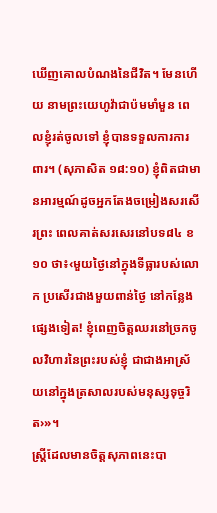ឃើញគោលបំណងនៃជីវិត។ មែនហើយ នាមព្រះយេហូវ៉ាជាប៉មមាំមួន ពេលខ្ញុំរត់ចូលទៅ ខ្ញុំបានទទួលការការពារ។ (សុភាសិត ១៨:១០) ខ្ញុំពិតជាមានអារម្មណ៍ដូចអ្នកតែងចម្រៀងសរសើរព្រះ ពេលគាត់សរសេរនៅបទ៨៤ ខ១០ ថា៖‹មួយថ្ងៃនៅក្នុងទីធ្លារបស់លោក ប្រសើរជាងមួយពាន់ថ្ងៃ នៅកន្លែងផ្សេងទៀត! ខ្ញុំពេញចិត្តឈរនៅច្រកចូលវិហារនៃព្រះរបស់ខ្ញុំ ជាជាងអាស្រ័យនៅក្នុងត្រសាលរបស់មនុស្សទុច្ចរិត›»។
ស្ត្រីដែលមានចិត្តសុភាពនេះបា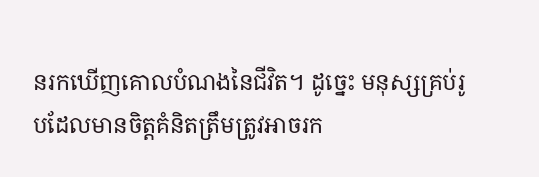នរកឃើញគោលបំណងនៃជីវិត។ ដូច្នេះ មនុស្សគ្រប់រូបដែលមានចិត្តគំនិតត្រឹមត្រូវអាចរក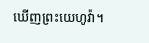ឃើញព្រះយេហូវ៉ា។